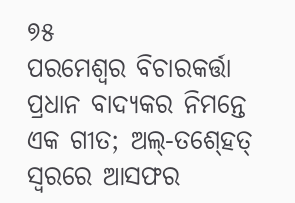୭୫
ପରମେଶ୍ୱର ବିଚାରକର୍ତ୍ତା
ପ୍ରଧାନ ବାଦ୍ୟକର ନିମନ୍ତେ ଏକ ଗୀତ; ଅଲ୍‍-ତଶ୍‍ହେତ୍‍ ସ୍ୱରରେ ଆସଫର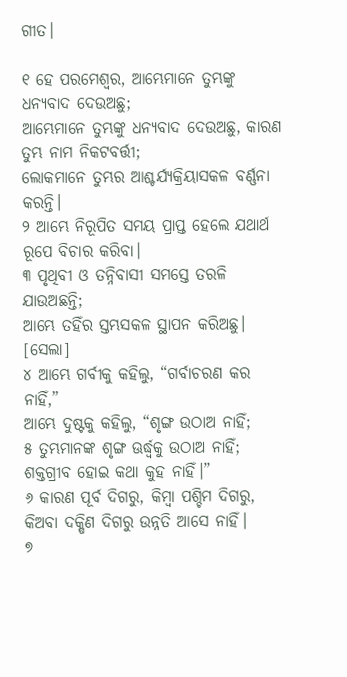ଗୀତ।

୧ ହେ ପରମେଶ୍ୱର, ଆମ୍ଭେମାନେ ତୁମ୍ଭଙ୍କୁ ଧନ୍ୟବାଦ ଦେଉଅଛୁ;
ଆମ୍ଭେମାନେ ତୁମ୍ଭଙ୍କୁ ଧନ୍ୟବାଦ ଦେଉଅଛୁ, କାରଣ ତୁମ୍ଭ ନାମ ନିକଟବର୍ତ୍ତୀ;
ଲୋକମାନେ ତୁମ୍ଭର ଆଶ୍ଚର୍ଯ୍ୟକ୍ରିୟାସକଳ ବର୍ଣ୍ଣନା କରନ୍ତି।
୨ ଆମ୍ଭେ ନିରୂପିତ ସମୟ ପ୍ରାପ୍ତ ହେଲେ ଯଥାର୍ଥ ରୂପେ ବିଚାର କରିବା।
୩ ପୃଥିବୀ ଓ ତନ୍ନିବାସୀ ସମସ୍ତେ ତରଳି ଯାଉଅଛନ୍ତି;
ଆମ୍ଭେ ତହିଁର ସ୍ତମ୍ଭସକଳ ସ୍ଥାପନ କରିଅଛୁ। [ସେଲା]
୪ ଆମ୍ଭେ ଗର୍ବୀକୁ କହିଲୁ, “ଗର୍ବାଚରଣ କର ନାହିଁ,”
ଆମ୍ଭେ ଦୁଷ୍ଟକୁ କହିଲୁ, “ଶୃଙ୍ଗ ଉଠାଅ ନାହିଁ;
୫ ତୁମ୍ଭମାନଙ୍କ ଶୃଙ୍ଗ ଊର୍ଦ୍ଧ୍ୱକୁ ଉଠାଅ ନାହିଁ;
ଶକ୍ତଗ୍ରୀବ ହୋଇ କଥା କୁହ ନାହିଁ।”
୬ କାରଣ ପୂର୍ବ ଦିଗରୁ, କିମ୍ବା ପଶ୍ଚିମ ଦିଗରୁ,
କିଅବା ଦକ୍ଷିଣ ଦିଗରୁ ଉନ୍ନତି ଆସେ ନାହିଁ।
୭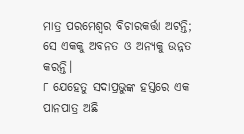ମାତ୍ର ପରମେଶ୍ୱର ବିଚାରକର୍ତ୍ତା ଅଟନ୍ତି;
ସେ ଏକକୁ ଅବନତ ଓ ଅନ୍ୟକୁ ଉନ୍ନତ କରନ୍ତି।
୮ ଯେହେତୁ ସଦାପ୍ରଭୁଙ୍କ ହସ୍ତରେ ଏକ ପାନପାତ୍ର ଅଛି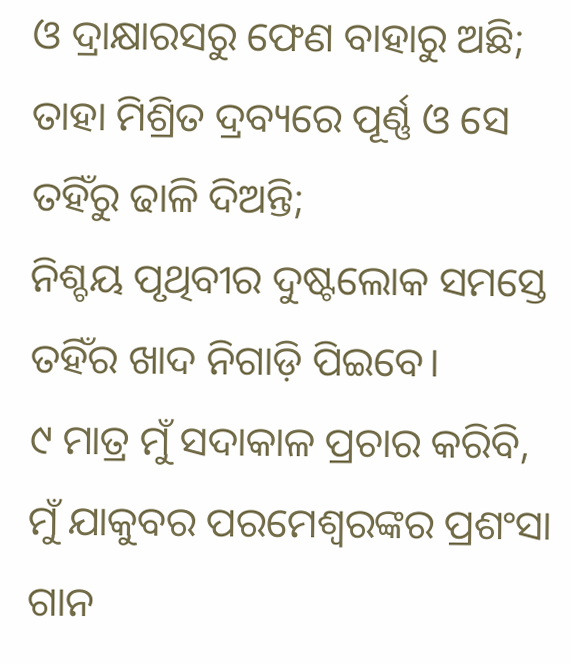ଓ ଦ୍ରାକ୍ଷାରସରୁ ଫେଣ ବାହାରୁ ଅଛି;
ତାହା ମିଶ୍ରିତ ଦ୍ରବ୍ୟରେ ପୂର୍ଣ୍ଣ ଓ ସେ ତହିଁରୁ ଢାଳି ଦିଅନ୍ତି;
ନିଶ୍ଚୟ ପୃଥିବୀର ଦୁଷ୍ଟଲୋକ ସମସ୍ତେ ତହିଁର ଖାଦ ନିଗାଡ଼ି ପିଇବେ।
୯ ମାତ୍ର ମୁଁ ସଦାକାଳ ପ୍ରଚାର କରିବି,
ମୁଁ ଯାକୁବର ପରମେଶ୍ୱରଙ୍କର ପ୍ରଶଂସା ଗାନ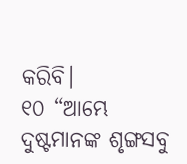କରିବି।
୧୦ “ଆମ୍ଭେ ଦୁଷ୍ଟମାନଙ୍କ ଶୃଙ୍ଗସବୁ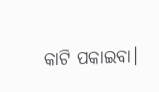କାଟି ପକାଇବା।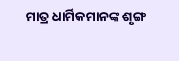ମାତ୍ର ଧାର୍ମିକମାନଙ୍କ ଶୃଙ୍ଗ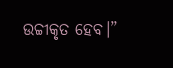ଉଚ୍ଚୀକୃତ ହେବ।”